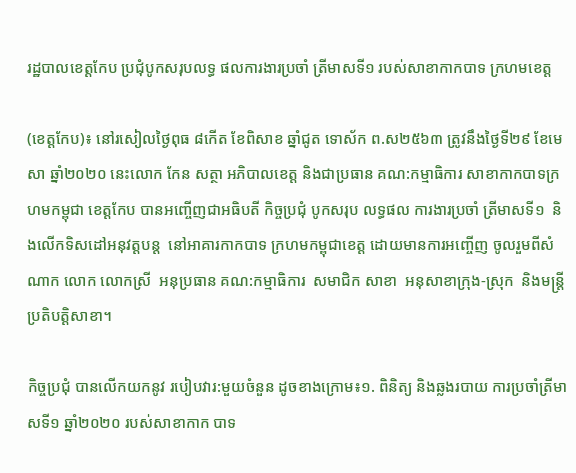រដ្ឋបាលខេត្តកែប ប្រជុំបូកសរុបលទ្ធ ផលការងារប្រចាំ ត្រីមាសទី១ របស់សាខាកាកបាទ ក្រហមខេត្ត

(ខេត្តកែប)៖ នៅរសៀលថ្ងៃពុធ ៨កើត ខែពិសាខ ឆ្នាំជូត ទោស័ក ព.ស២៥៦៣ ត្រូវនឹងថ្ងៃទី២៩ ខែមេសា ឆ្នាំ២០២០ នេះលោក កែន សត្ថា អភិបាលខេត្ត និងជាប្រធាន គណ:កម្មាធិការ សាខាកាកបាទក្រហមកម្ពុជា ខេត្តកែប បានអញ្ចើញជាអធិបតី កិច្ចប្រជុំ បូកសរុប លទ្ធផល ការងារប្រចាំ ត្រីមាសទី១  និងលើកទិសដៅអនុវត្តបន្ត  នៅអាគារកាកបាទ ក្រហមកម្ពុជាខេត្ត ដោយមានការអញ្ចើញ ចូលរួមពីសំណាក លោក លោកស្រី  អនុប្រធាន គណ:កម្មាធិការ  សមាជិក សាខា  អនុសាខាក្រុង-ស្រុក  និងមន្ត្រីប្រតិបត្តិសាខា។

កិច្ចប្រជុំ បានលើកយកនូវ របៀបវារ:មួយចំនួន ដូចខាងក្រោម៖១. ពិនិត្យ និងឆ្លងរបាយ ការប្រចាំត្រីមាសទី១ ឆ្នាំ២០២០ របស់សាខាកាក បាទ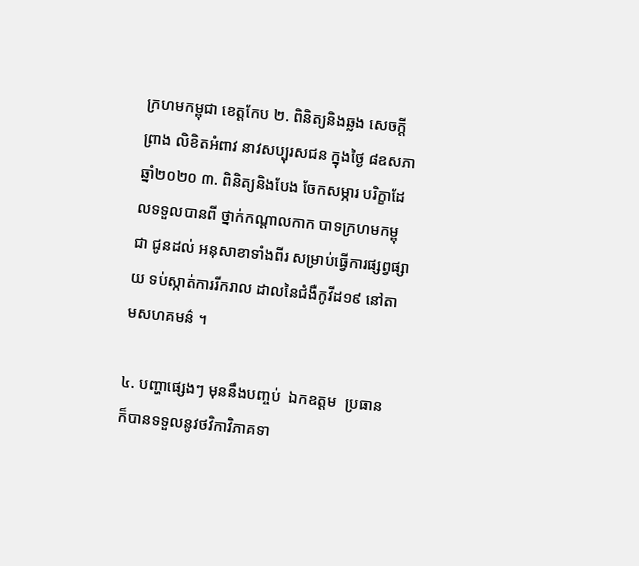ក្រហមកម្ពុជា ខេត្តកែប ២. ពិនិត្យនិងឆ្លង សេចក្តីព្រាង លិខិតអំពាវ នាវសប្បុរសជន ក្នុងថ្ងៃ ៨ឧសភា ឆ្នាំ២០២០ ៣. ពិនិត្យនិងបែង ចែកសម្ភារ បរិក្ខាដែលទទួលបានពី ថ្នាក់កណ្តាលកាក បាទក្រហមកម្ពុជា ជូនដល់ អនុសាខាទាំងពីរ សម្រាប់ធ្វើការផ្សព្វផ្សាយ ទប់ស្កាត់ការរីករាល ដាលនៃជំងឺកូវីដ១៩ នៅតាមសហគមន៌ ។

៤. បញ្ហាផ្សេងៗ មុននឹងបញ្ចប់  ឯកឧត្ដម  ប្រធាន  ក៏បានទទួលនូវថវិកាវិភាគទា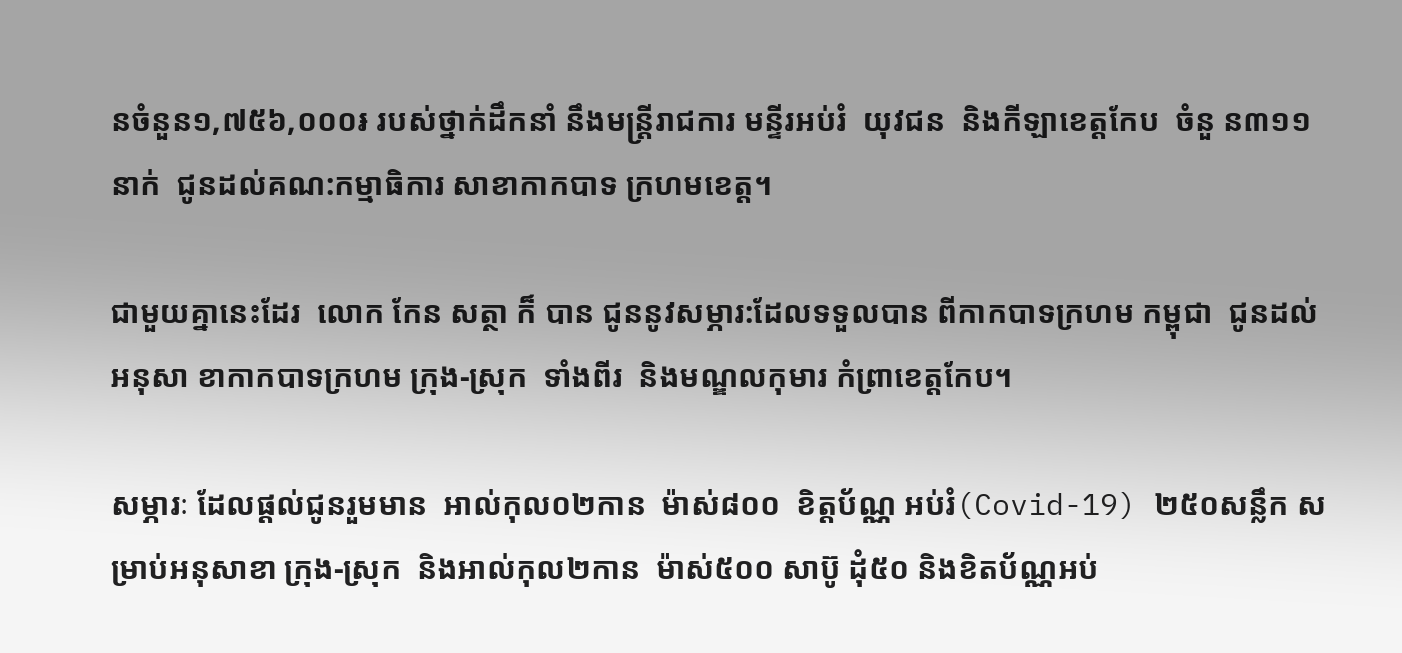នចំនួន១,៧៥៦,០០០៛ របស់ថ្នាក់ដឹកនាំ នឹងមន្ត្រីរាជការ មន្ទីរអប់រំ  យុវជន  និងកីឡាខេត្តកែប  ចំនួ ន៣១១នាក់  ជូនដល់គណ:កម្មាធិការ សាខាកាកបាទ ក្រហមខេត្ត។

ជាមួយគ្នានេះដែរ  លោក កែន សត្ថា ក៏ បាន ជូននូវសម្ភារ:ដែលទទួលបាន ពីកាកបាទក្រហម កម្ពុជា  ជូនដល់អនុសា ខាកាកបាទក្រហម ក្រុង-ស្រុក  ទាំងពីរ  និងមណ្ឌលកុមារ កំព្រាខេត្តកែប។

សម្ភារៈ ដែលផ្ដល់ជូនរួមមាន  អាល់កុល០២កាន  ម៉ាស់៨០០  ខិត្តប័ណ្ណ អប់រំ(Covid-19) ២៥០សន្លឹក សម្រាប់អនុសាខា ក្រុង-ស្រុក  និងអាល់កុល២កាន  ម៉ាស់៥០០ សាប៊ូ ដុំ៥០ និងខិតប័ណ្ណអប់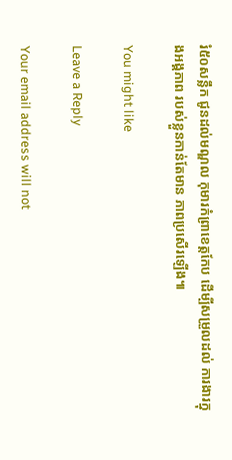រំ៥០សន្លឹក ជូនដល់មណ្ឌល កុមារកំព្រាខេត្តកែប ដើម្បីសម្រួលដល់ ការងារក្នុងអង្គភាព របស់ខ្លួនកាន់តែមាន ភាពប្រសើរឡើង៕

You might like

Leave a Reply

Your email address will not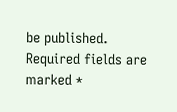be published. Required fields are marked *